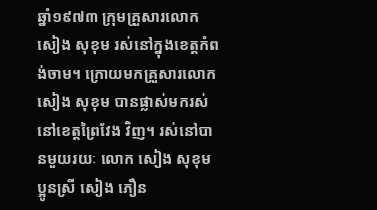ឆ្នាំ១៩៧៣ ក្រុមគ្រួសារលោក សៀង សុខុម រស់នៅក្នុងខេត្តកំពង់ចាម។ ក្រោយមកគ្រួសារលោក សៀង សុខុម បានផ្លាស់មករស់នៅខេត្តព្រៃវែង វិញ។ រស់នៅបានមួយរយៈ លោក សៀង សុខុម ប្អូនស្រី សៀង ភឿន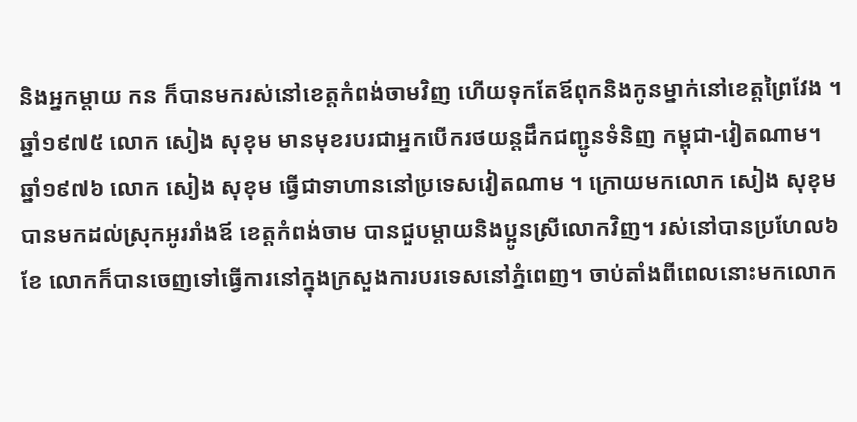និងអ្នកម្ដាយ កន ក៏បានមករស់នៅខេត្តកំពង់ចាមវិញ ហើយទុកតែឪពុកនិងកូនម្នាក់នៅខេត្តព្រៃវែង ។
ឆ្នាំ១៩៧៥ លោក សៀង សុខុម មានមុខរបរជាអ្នកបើករថយន្តដឹកជញ្ជូនទំនិញ កម្ពុជា-វៀតណាម។
ឆ្នាំ១៩៧៦ លោក សៀង សុខុម ធ្វើជាទាហាននៅប្រទេសវៀតណាម ។ ក្រោយមកលោក សៀង សុខុម បានមកដល់ស្រុកអូររាំងឪ ខេត្តកំពង់ចាម បានជួបម្ដាយនិងប្អូនស្រីលោកវិញ។ រស់នៅបានប្រហែល៦ខែ លោកក៏បានចេញទៅធ្វើការនៅក្នុងក្រសួងការបរទេសនៅភ្នំពេញ។ ចាប់តាំងពីពេលនោះមកលោក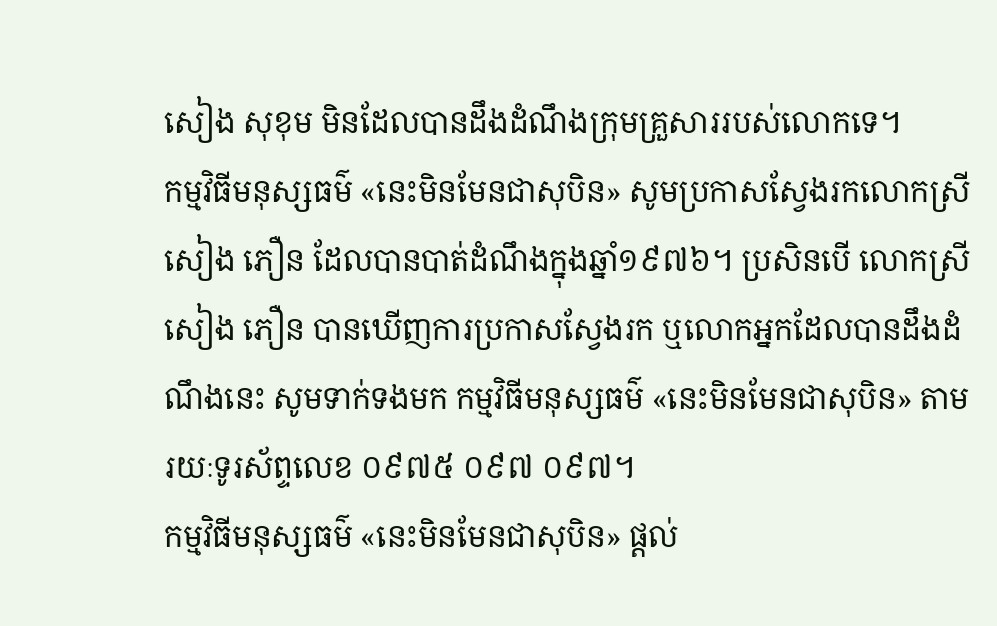សៀង សុខុម មិនដែលបានដឹងដំណឹងក្រុមគ្រួសាររបស់លោកទេ។
កម្មវិធីមនុស្សធម៌ «នេះមិនមែនជាសុបិន» សូមប្រកាសស្វែងរកលោកស្រី សៀង ភឿន ដែលបានបាត់ដំណឹងក្នុងឆ្នាំ១៩៧៦។ ប្រសិនបើ លោកស្រី សៀង ភឿន បានឃើញការប្រកាសស្វែងរក ឬលោកអ្នកដែលបានដឹងដំណឹងនេះ សូមទាក់ទងមក កម្មវិធីមនុស្សធម៌ «នេះមិនមែនជាសុបិន» តាម រយៈទូរស័ព្ទលេខ ០៩៧៥ ០៩៧ ០៩៧។
កម្មវិធីមនុស្សធម៌ «នេះមិនមែនជាសុបិន» ផ្ដល់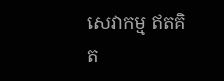សេវាកម្ម ឥតគិត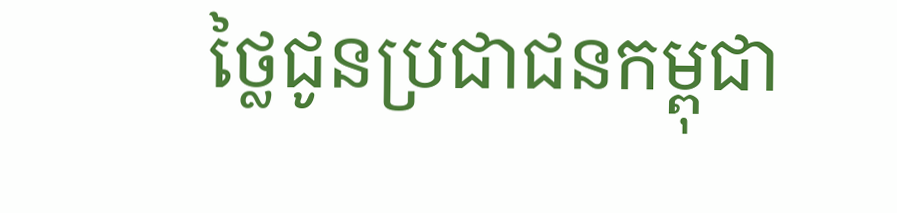ថ្លៃជូនប្រជាជនកម្ពុជា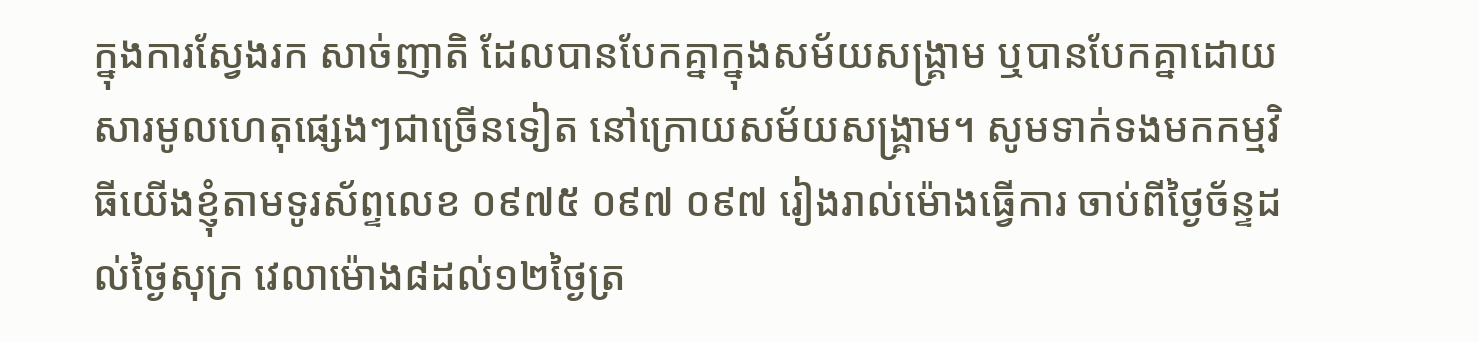ក្នុងការស្វែងរក សាច់ញាតិ ដែលបានបែកគ្នាក្នុងសម័យសង្គ្រាម ឬបានបែកគ្នាដោយសារមូលហេតុផ្សេងៗជាច្រើនទៀត នៅក្រោយសម័យសង្គ្រាម។ សូមទាក់ទងមកកម្មវិធីយើងខ្ញុំតាមទូរស័ព្ទលេខ ០៩៧៥ ០៩៧ ០៩៧ រៀងរាល់ម៉ោងធ្វើការ ចាប់ពីថ្ងៃច័ន្ទដល់ថ្ងៃសុក្រ វេលាម៉ោង៨ដល់១២ថ្ងៃត្រ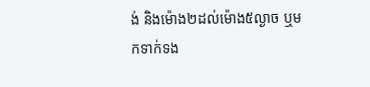ង់ និងម៉ោង២ដល់ម៉ោង៥ល្ងាច ឬមកទាក់ទង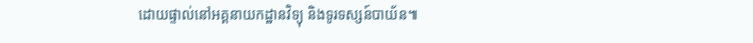ដោយផ្ទាល់នៅអគ្គនាយកដ្ឋានវិទ្យុ និងទូរទស្សន៍បាយ័ន៕